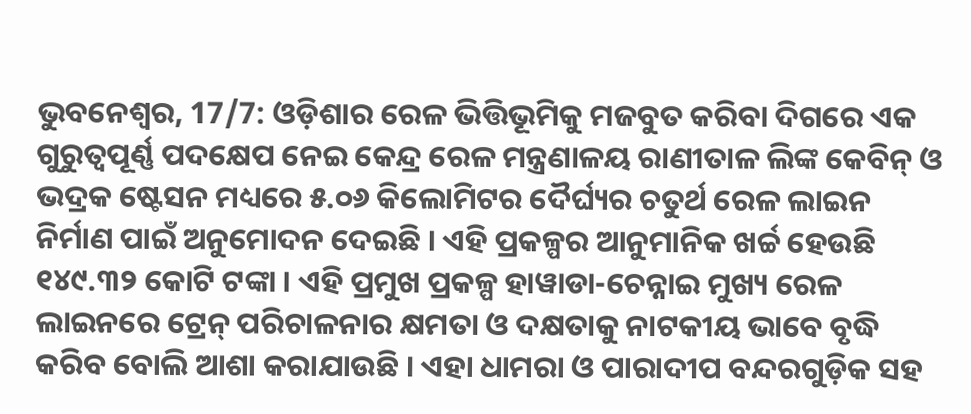ଭୁବନେଶ୍ୱର, 17/7: ଓଡ଼ିଶାର ରେଳ ଭିତ୍ତିଭୂମିକୁ ମଜବୁତ କରିବା ଦିଗରେ ଏକ ଗୁରୁତ୍ୱପୂର୍ଣ୍ଣ ପଦକ୍ଷେପ ନେଇ କେନ୍ଦ୍ର ରେଳ ମନ୍ତ୍ରଣାଳୟ ରାଣୀତାଳ ଲିଙ୍କ କେବିନ୍ ଓ ଭଦ୍ରକ ଷ୍ଟେସନ ମଧ୍ୟରେ ୫.୦୬ କିଲୋମିଟର ଦୈର୍ଘ୍ୟର ଚତୁର୍ଥ ରେଳ ଲାଇନ ନିର୍ମାଣ ପାଇଁ ଅନୁମୋଦନ ଦେଇଛି । ଏହି ପ୍ରକଳ୍ପର ଆନୁମାନିକ ଖର୍ଚ୍ଚ ହେଉଛି ୧୪୯.୩୨ କୋଟି ଟଙ୍କା । ଏହି ପ୍ରମୁଖ ପ୍ରକଳ୍ପ ହାୱାଡା-ଚେନ୍ନାଇ ମୁଖ୍ୟ ରେଳ ଲାଇନରେ ଟ୍ରେନ୍ ପରିଚାଳନାର କ୍ଷମତା ଓ ଦକ୍ଷତାକୁ ନାଟକୀୟ ଭାବେ ବୃଦ୍ଧି କରିବ ବୋଲି ଆଶା କରାଯାଉଛି । ଏହା ଧାମରା ଓ ପାରାଦୀପ ବନ୍ଦରଗୁଡ଼ିକ ସହ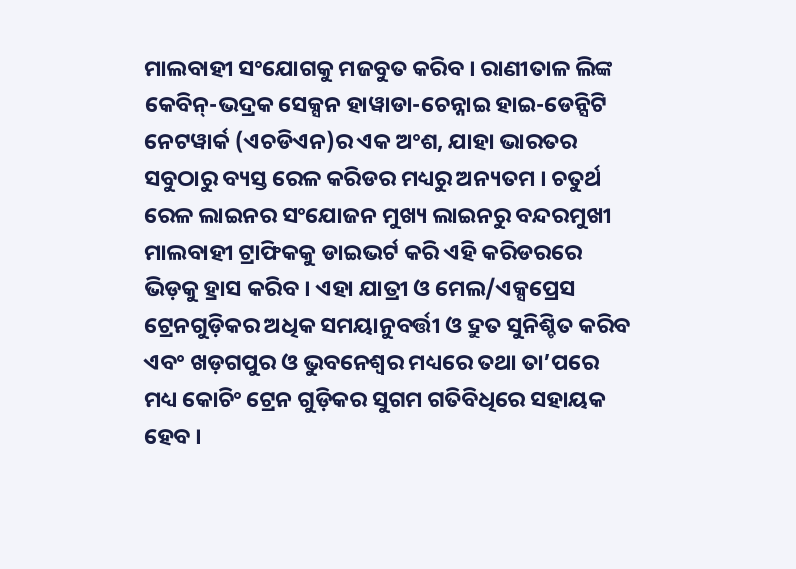ମାଲବାହୀ ସଂଯୋଗକୁ ମଜବୁତ କରିବ । ରାଣୀତାଳ ଲିଙ୍କ କେବିନ୍-ଭଦ୍ରକ ସେକ୍ସନ ହାୱାଡା-ଚେନ୍ନାଇ ହାଇ-ଡେନ୍ସିଟି ନେଟୱାର୍କ (ଏଚଡିଏନ)ର ଏକ ଅଂଶ, ଯାହା ଭାରତର ସବୁଠାରୁ ବ୍ୟସ୍ତ ରେଳ କରିଡର ମଧ୍ୟରୁ ଅନ୍ୟତମ । ଚତୁର୍ଥ ରେଳ ଲାଇନର ସଂଯୋଜନ ମୁଖ୍ୟ ଲାଇନରୁ ବନ୍ଦରମୁଖୀ ମାଲବାହୀ ଟ୍ରାଫିକକୁ ଡାଇଭର୍ଟ କରି ଏହି କରିଡରରେ ଭିଡ଼କୁ ହ୍ରାସ କରିବ । ଏହା ଯାତ୍ରୀ ଓ ମେଲ/ଏକ୍ସପ୍ରେସ ଟ୍ରେନଗୁଡ଼ିକର ଅଧିକ ସମୟାନୁବର୍ତ୍ତୀ ଓ ଦ୍ରୁତ ସୁନିଶ୍ଚିତ କରିବ ଏବଂ ଖଡ଼ଗପୁର ଓ ଭୁବନେଶ୍ୱର ମଧ୍ୟରେ ତଥା ତା’ପରେ ମଧ୍ୟ କୋଚିଂ ଟ୍ରେନ ଗୁଡ଼ିକର ସୁଗମ ଗତିବିଧିରେ ସହାୟକ ହେବ ।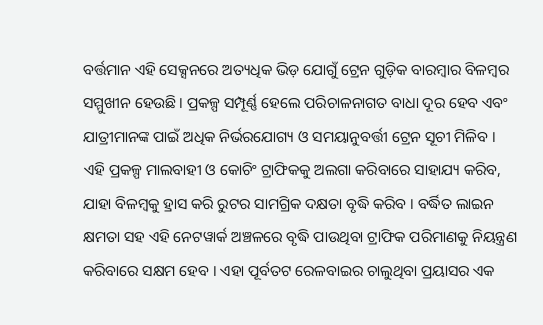ବର୍ତ୍ତମାନ ଏହି ସେକ୍ସନରେ ଅତ୍ୟଧିକ ଭିଡ଼ ଯୋଗୁଁ ଟ୍ରେନ ଗୁଡ଼ିକ ବାରମ୍ବାର ବିଳମ୍ବର ସମ୍ମୁଖୀନ ହେଉଛି । ପ୍ରକଳ୍ପ ସମ୍ପୂର୍ଣ୍ଣ ହେଲେ ପରିଚାଳନାଗତ ବାଧା ଦୂର ହେବ ଏବଂ ଯାତ୍ରୀମାନଙ୍କ ପାଇଁ ଅଧିକ ନିର୍ଭରଯୋଗ୍ୟ ଓ ସମୟାନୁବର୍ତ୍ତୀ ଟ୍ରେନ ସୂଚୀ ମିଳିବ । ଏହି ପ୍ରକଳ୍ପ ମାଲବାହୀ ଓ କୋଚିଂ ଟ୍ରାଫିକକୁ ଅଲଗା କରିବାରେ ସାହାଯ୍ୟ କରିବ, ଯାହା ବିଳମ୍ବକୁ ହ୍ରାସ କରି ରୁଟର ସାମଗ୍ରିକ ଦକ୍ଷତା ବୃଦ୍ଧି କରିବ । ବର୍ଦ୍ଧିତ ଲାଇନ କ୍ଷମତା ସହ ଏହି ନେଟୱାର୍କ ଅଞ୍ଚଳରେ ବୃଦ୍ଧି ପାଉଥିବା ଟ୍ରାଫିକ ପରିମାଣକୁ ନିୟନ୍ତ୍ରଣ କରିବାରେ ସକ୍ଷମ ହେବ । ଏହା ପୂର୍ବତଟ ରେଳବାଇର ଚାଲୁଥିବା ପ୍ରୟାସର ଏକ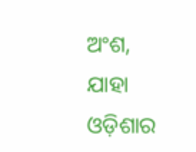ଅଂଶ, ଯାହା ଓଡ଼ିଶାର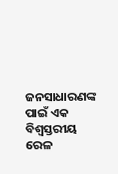ଜନସାଧାରଣଙ୍କ ପାଇଁ ଏକ ବିଶ୍ୱସ୍ତରୀୟ ରେଳ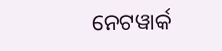ନେଟୱାର୍କ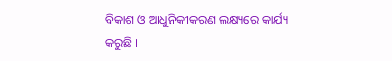ବିକାଶ ଓ ଆଧୁନିକୀକରଣ ଲକ୍ଷ୍ୟରେ କାର୍ଯ୍ୟ କରୁଛି ।